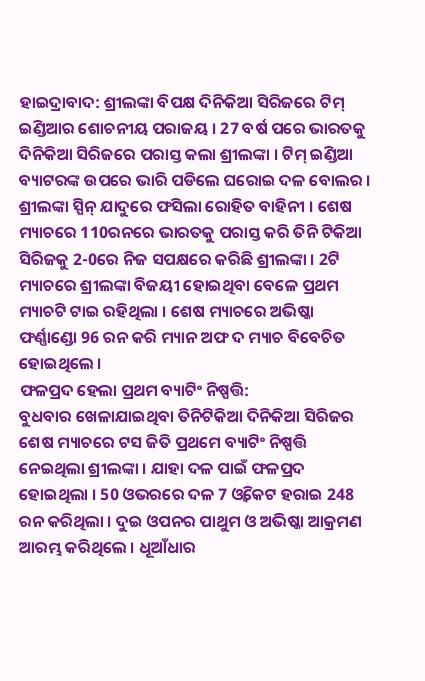ହାଇଦ୍ରାବାଦ: ଶ୍ରୀଲଙ୍କା ବିପକ୍ଷ ଦିନିକିଆ ସିରିଜରେ ଟିମ୍ ଇଣ୍ଡିଆର ଶୋଚନୀୟ ପରାଜୟ । 27 ବର୍ଷ ପରେ ଭାରତକୁ ଦିନିକିଆ ସିରିଜରେ ପରାସ୍ତ କଲା ଶ୍ରୀଲଙ୍କା । ଟିମ୍ ଇଣ୍ଡିଆ ବ୍ୟାଟରଙ୍କ ଉପରେ ଭାରି ପଡିଲେ ଘରୋଇ ଦଳ ବୋଲର । ଶ୍ରୀଲଙ୍କା ସ୍ପିନ୍ ଯାଦୁରେ ଫସିଲା ରୋହିତ ବାହିନୀ । ଶେଷ ମ୍ୟାଚରେ 110ରନରେ ଭାରତକୁ ପରାସ୍ତ କରି ତିନି ଟିକିଆ ସିରିଜକୁ 2-0ରେ ନିଜ ସପକ୍ଷରେ କରିଛି ଶ୍ରୀଲଙ୍କା । 2ଟି ମ୍ୟାଚରେ ଶ୍ରୀଲଙ୍କା ବିଜୟୀ ହୋଇଥିବା ବେଳେ ପ୍ରଥମ ମ୍ୟାଚଟି ଟାଇ ରହିଥିଲା । ଶେଷ ମ୍ୟାଚରେ ଅଭିଷ୍କା ଫର୍ଣ୍ଣାଣ୍ଡୋ 96 ରନ କରି ମ୍ୟାନ ଅଫ ଦ ମ୍ୟାଚ ବିବେଚିତ ହୋଇଥିଲେ ।
ଫଳପ୍ରଦ ହେଲା ପ୍ରଥମ ବ୍ୟାଟିଂ ନିଷ୍ପତ୍ତି:
ବୁଧବାର ଖେଳାଯାଇଥିବା ତିନିଟିକିଆ ଦିନିକିଆ ସିରିଜର ଶେଷ ମ୍ୟାଚରେ ଟସ ଜିତି ପ୍ରଥମେ ବ୍ୟାଟିଂ ନିଷ୍ପତ୍ତି ନେଇଥିଲା ଶ୍ରୀଲଙ୍କା । ଯାହା ଦଳ ପାଇଁ ଫଳପ୍ରଦ ହୋଇଥିଲା । 50 ଓଭରରେ ଦଳ 7 ଓ୍ବିକେଟ ହରାଇ 248 ରନ କରିଥିଲା । ଦୁଇ ଓପନର ପାଥୁମ ଓ ଅଭିଷ୍କା ଆକ୍ରମଣ ଆରମ୍ଭ କରିଥିଲେ । ଧୂଆଁଧାର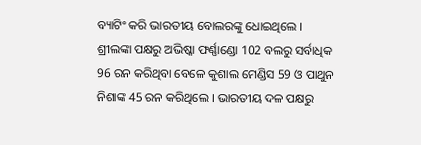ବ୍ୟାଟିଂ କରି ଭାରତୀୟ ବୋଲରଙ୍କୁ ଧୋଇଥିଲେ । ଶ୍ରୀଲଙ୍କା ପକ୍ଷରୁ ଅଭିଷ୍କା ଫର୍ଣ୍ଣାଣ୍ଡୋ 102 ବଲରୁ ସର୍ବାଧିକ 96 ରନ କରିଥିବା ବେଳେ କୁଶାଲ ମେଣ୍ଡିସ 59 ଓ ପାଥୁନ ନିଶାଙ୍କ 45 ରନ କରିଥିଲେ । ଭାରତୀୟ ଦଳ ପକ୍ଷରୁ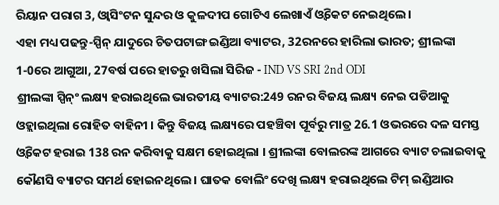ରିୟାନ ପରାଗ 3, ଓ୍ବାସିଂଟନ ସୁନ୍ଦର ଓ କୁଳଦୀପ ଗୋଟିଏ ଲେଖାଏଁ ଓ୍ବିକେଟ ନେଇଥିଲେ ।
ଏହା ମଧ୍ୟ ପଢନ୍ତୁ-ସ୍ପିନ୍ ଯାଦୁରେ ଚିତପଟାଙ୍ଗ ଇଣ୍ଡିଆ ବ୍ୟାଟର, 32ରନରେ ହାରିଲା ଭାରତ; ଶ୍ରୀଲଙ୍କା 1-0ରେ ଆଗୁଆ, 27ବର୍ଷ ପରେ ହାତରୁ ଖସିଲା ସିରିଜ - IND VS SRI 2nd ODI
ଶ୍ରୀଲଙ୍କା ସ୍ପିନ୍ଂ ଲକ୍ଷ୍ୟ ହରାଇଥିଲେ ଭାରତୀୟ ବ୍ୟାଟର:249 ରନର ବିଜୟ ଲକ୍ଷ୍ୟ ନେଇ ପଡିଆକୁ ଓହ୍ଲାଇଥିଲା ରୋହିତ ବାହିନୀ । କିନ୍ତୁ ବିଜୟ ଲକ୍ଷ୍ୟରେ ପହଞ୍ଚିବା ପୂର୍ବରୁ ମାତ୍ର 26.1 ଓଭରରେ ଦଳ ସମସ୍ତ ଓ୍ବିକେଟ ହରାଇ 138 ରନ କରିବାକୁ ସକ୍ଷମ ହୋଇଥିଲା । ଶ୍ରୀଲଙ୍କା ବୋଲରଙ୍କ ଆଗରେ ବ୍ୟାଟ ଚଲାଇବାକୁ କୌଣସି ବ୍ୟାଟର ସମର୍ଥ ହୋଇନଥିଲେ । ଘାତକ ବୋଲିଂ ଦେଖି ଲକ୍ଷ୍ୟ ହରାଇଥିଲେ ଟିମ୍ ଇଣ୍ଡିଆର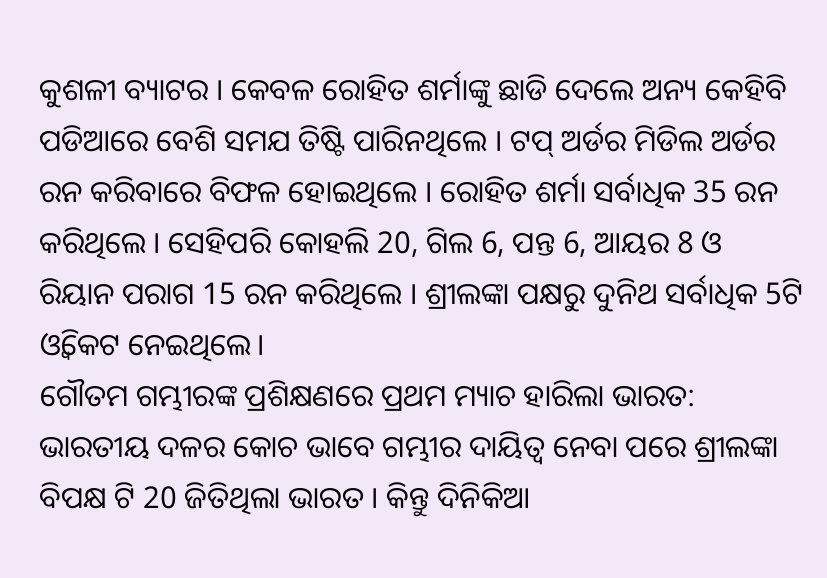କୁଶଳୀ ବ୍ୟାଟର । କେବଳ ରୋହିତ ଶର୍ମାଙ୍କୁ ଛାଡି ଦେଲେ ଅନ୍ୟ କେହିବି ପଡିଆରେ ବେଶି ସମଯ ତିଷ୍ଟି ପାରିନଥିଲେ । ଟପ୍ ଅର୍ଡର ମିଡିଲ ଅର୍ଡର ରନ କରିବାରେ ବିଫଳ ହୋଇଥିଲେ । ରୋହିତ ଶର୍ମା ସର୍ବାଧିକ 35 ରନ କରିଥିଲେ । ସେହିପରି କୋହଲି 20, ଗିଲ 6, ପନ୍ତ 6, ଆୟର 8 ଓ ରିୟାନ ପରାଗ 15 ରନ କରିଥିଲେ । ଶ୍ରୀଲଙ୍କା ପକ୍ଷରୁ ଦୁନିଥ ସର୍ବାଧିକ 5ଟି ଓ୍ବିକେଟ ନେଇଥିଲେ।
ଗୌତମ ଗମ୍ଭୀରଙ୍କ ପ୍ରଶିକ୍ଷଣରେ ପ୍ରଥମ ମ୍ୟାଚ ହାରିଲା ଭାରତ:
ଭାରତୀୟ ଦଳର କୋଚ ଭାବେ ଗମ୍ଭୀର ଦାୟିତ୍ବ ନେବା ପରେ ଶ୍ରୀଲଙ୍କା ବିପକ୍ଷ ଟି 20 ଜିତିଥିଲା ଭାରତ । କିନ୍ତୁ ଦିନିକିଆ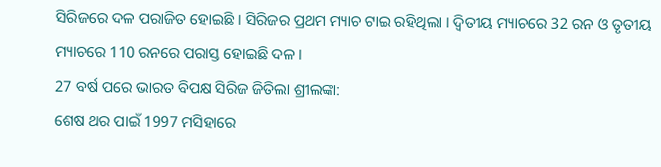ସିରିଜରେ ଦଳ ପରାଜିତ ହୋଇଛି । ସିରିଜର ପ୍ରଥମ ମ୍ୟାଚ ଟାଇ ରହିଥିଲା । ଦ୍ବିତୀୟ ମ୍ୟାଚରେ 32 ରନ ଓ ତୃତୀୟ ମ୍ୟାଚରେ 110 ରନରେ ପରାସ୍ତ ହୋଇଛି ଦଳ ।
27 ବର୍ଷ ପରେ ଭାରତ ବିପକ୍ଷ ସିରିଜ ଜିତିଲା ଶ୍ରୀଲଙ୍କା:
ଶେଷ ଥର ପାଇଁ 1997 ମସିହାରେ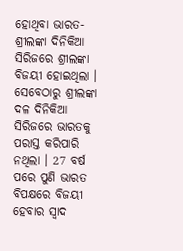ହୋଥିବା ଭାରତ-ଶ୍ରୀଲଙ୍କା ଦିନିକିଆ ସିରିଜରେ ଶ୍ରୀଲଙ୍କା ବିଜୟୀ ହୋଇଥିଲା । ସେବେଠାରୁ ଶ୍ରୀଲଙ୍କା ଦଳ ଦିନିକିଆ ସିରିଜରେ ଭାରତକୁ ପରାସ୍ତ କରିପାରି ନଥିଲା । 27 ବର୍ଷ ପରେ ପୁଣି ଭାରତ ବିପକ୍ଷରେ ବିଜୟୀ ହେବାର ସ୍ବାଦ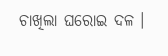ଚାଖିଲା ଘରୋଇ ଦଳ ।